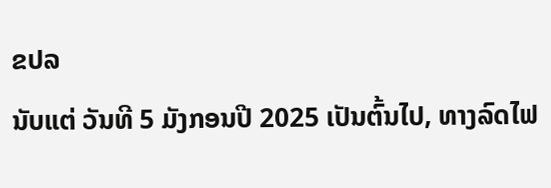ຂປລ
ນັບແຕ່ ວັນທີ 5 ມັງກອນປີ 2025 ເປັນຕົ້ນໄປ, ທາງລົດໄຟ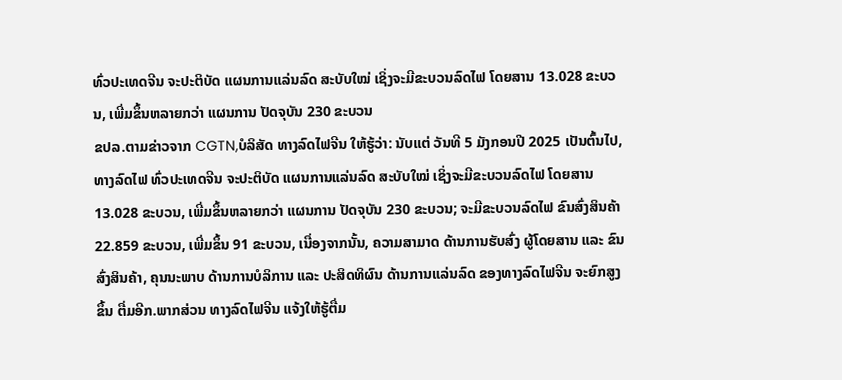ທົ່ວປະເທດຈີນ ຈະປະຕິບັດ ແຜນການແລ່ນລົດ ສະບັບໃໝ່ ເຊິ່ງຈະມີຂະບວນລົດໄຟ ໂດຍສານ 13.028 ຂະບວນ, ເພີ່ມຂຶ້ນຫລາຍກວ່າ ແຜນການ ປັດຈຸບັນ 230 ຂະບວນ
ຂປລ.ຕາມຂ່າວຈາກ CGTN,ບໍລິສັດ ທາງລົດໄຟຈີນ ໃຫ້ຮູ້ວ່າ: ນັບແຕ່ ວັນທີ 5 ມັງກອນປີ 2025 ເປັນຕົ້ນໄປ, ທາງລົດໄຟ ທົ່ວປະເທດຈີນ ຈະປະຕິບັດ ແຜນການແລ່ນລົດ ສະບັບໃໝ່ ເຊິ່ງຈະມີຂະບວນລົດໄຟ ໂດຍສານ 13.028 ຂະບວນ, ເພີ່ມຂຶ້ນຫລາຍກວ່າ ແຜນການ ປັດຈຸບັນ 230 ຂະບວນ; ຈະມີຂະບວນລົດໄຟ ຂົນສົ່ງສິນຄ້າ 22.859 ຂະບວນ, ເພີ່ມຂຶ້ນ 91 ຂະບວນ, ເນື່ອງຈາກນັ້ນ, ຄວາມສາມາດ ດ້ານການຮັບສົ່ງ ຜູ້ໂດຍສານ ແລະ ຂົນສົ່ງສິນຄ້າ, ຄຸນນະພາບ ດ້ານການບໍລິການ ແລະ ປະສິດທິຜົນ ດ້ານການແລ່ນລົດ ຂອງທາງລົດໄຟຈີນ ຈະຍົກສູງຂຶ້ນ ຕື່ມອີກ.ພາກສ່ວນ ທາງລົດໄຟຈີນ ແຈ້ງໃຫ້ຮູ້ຕື່ມ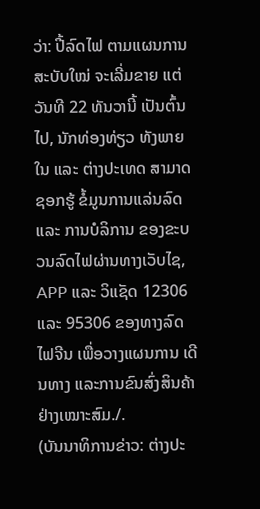ວ່າ: ປີ້ລົດໄຟ ຕາມແຜນການ ສະບັບໃໝ່ ຈະເລີ່ມຂາຍ ແຕ່ວັນທີ 22 ທັນວານີ້ ເປັນຕົ້ນໄປ, ນັກທ່ອງທ່ຽວ ທັງພາຍໃນ ແລະ ຕ່າງປະເທດ ສາມາດຊອກຮູ້ ຂໍ້ມູນການແລ່ນລົດ ແລະ ການບໍລິການ ຂອງຂະບວນລົດໄຟຜ່ານທາງເວັບໄຊ, APP ແລະ ວິແຊັດ 12306 ແລະ 95306 ຂອງທາງລົດໄຟຈີນ ເພື່ອວາງແຜນການ ເດີນທາງ ແລະການຂົນສົ່ງສິນຄ້າ ຢ່າງເໝາະສົມ./.
(ບັນນາທິການຂ່າວ: ຕ່າງປະ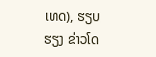ເທດ), ຮຽບຮຽງ ຂ່າວໂດ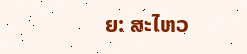ຍ: ສະໄຫວ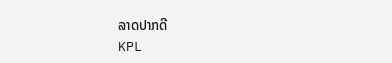ລາດປາກດີ
KPL